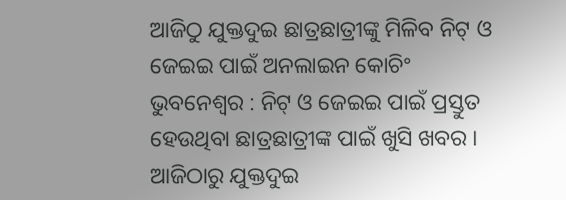ଆଜିଠୁ ଯୁକ୍ତଦୁଇ ଛାତ୍ରଛାତ୍ରୀଙ୍କୁ ମିଳିବ ନିଟ୍ ଓ ଜେଇଇ ପାଇଁ ଅନଲାଇନ କୋଚିଂ
ଭୁବନେଶ୍ୱର : ନିଟ୍ ଓ ଜେଇଇ ପାଇଁ ପ୍ରସ୍ତୁତ ହେଉଥିବା ଛାତ୍ରଛାତ୍ରୀଙ୍କ ପାଇଁ ଖୁସି ଖବର । ଆଜିଠାରୁ ଯୁକ୍ତଦୁଇ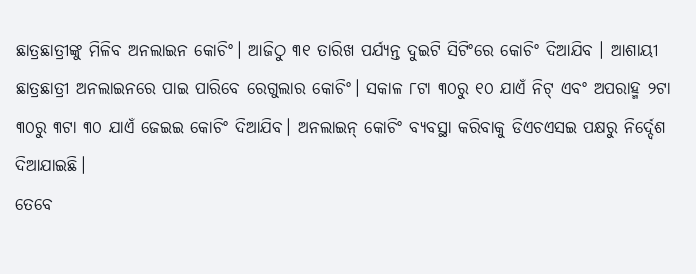ଛାତ୍ରଛାତ୍ରୀଙ୍କୁ ମିଳିବ ଅନଲାଇନ କୋଚିଂ। ଆଜିଠୁ ୩୧ ତାରିଖ ପର୍ଯ୍ୟନ୍ତ ଦୁଇଟି ସିଟିଂରେ କୋଚିଂ ଦିଆଯିବ । ଆଶାୟୀ ଛାତ୍ରଛାତ୍ରୀ ଅନଲାଇନରେ ପାଇ ପାରିବେ ରେଗୁଲାର କୋଚିଂ। ସକାଳ ୮ଟା ୩୦ରୁ ୧୦ ଯାଏଁ ନିଟ୍ ଏବଂ ଅପରାହ୍ମ ୨ଟା ୩୦ରୁ ୩ଟା ୩୦ ଯାଏଁ ଜେଇଇ କୋଚିଂ ଦିଆଯିବ। ଅନଲାଇନ୍ କୋଚିଂ ବ୍ୟବସ୍ଥା କରିବାକୁ ଡିଏଚଏସଇ ପକ୍ଷରୁ ନିର୍ଦ୍ଦେଶ ଦିଆଯାଇଛି।
ତେବେ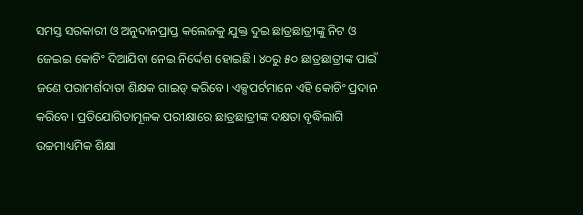ସମସ୍ତ ସରକାରୀ ଓ ଅନୁଦାନପ୍ରାପ୍ତ କଲେଜକୁ ଯୁକ୍ତ ଦୁଇ ଛାତ୍ରଛାତ୍ରୀଙ୍କୁ ନିଟ ଓ ଜେଇଇ କୋଚିଂ ଦିଆଯିବା ନେଇ ନିର୍ଦ୍ଦେଶ ହୋଇଛି। ୪୦ରୁ ୫୦ ଛାତ୍ରଛାତ୍ରୀଙ୍କ ପାଇଁ ଜଣେ ପରାମର୍ଶଦାତା ଶିକ୍ଷକ ଗାଇଡ୍ କରିବେ। ଏକ୍ସପର୍ଟମାନେ ଏହି କୋଚିଂ ପ୍ରଦାନ କରିବେ। ପ୍ରତିଯୋଗିତାମୂଳକ ପରୀକ୍ଷାରେ ଛାତ୍ରଛାତ୍ରୀଙ୍କ ଦକ୍ଷତା ବୃଦ୍ଧିଲାଗି ଉଚ୍ଚମାଧ୍ୟମିକ ଶିକ୍ଷା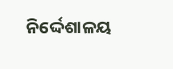ନିର୍ଦ୍ଦେଶାଳୟ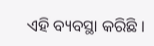ଏହି ବ୍ୟବସ୍ଥା କରିଛି ।